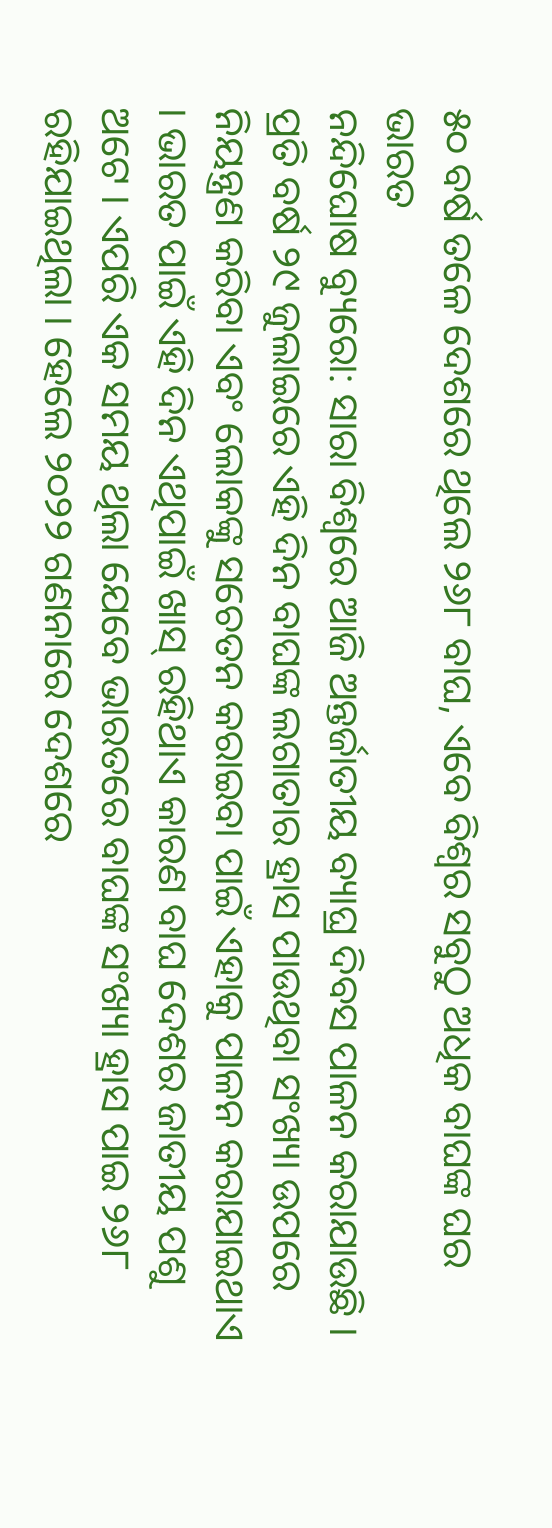୫୦ ବର୍ଷ ତଳେ ଦେଶରେ ଥିଲେ ୨୬୮ ବାଘ, ଏବେ ବିଶ୍ୱର ସବୁଠୁ ଅଧିକ ବାଘଙ୍କ ଘର ଭାରତ
ନନ୍ଦିଘୋଷ ବ୍ୟୁରୋ: ସାରା ବିଶ୍ୱରେ ଆଜି ଅନ୍ତର୍ଜାତୀୟ ବ୍ୟାଘ୍ର ଦିବସ ପାଳନ କରାଯାଉଛି । ପ୍ରତି ବର୍ଷ ୨୯ ଜୁଲାଇରେ ଏହି ଦିନ ବାଘଙ୍କ ଲଗାତାର ହ୍ରାସ ପାଉଥିବା ସଂଖ୍ୟା ଉପରେ ନିୟନ୍ତ୍ରଣ କରିବା ଏବଂ ଲୋକଙ୍କୁ ସଚେତନ କରାଇବା ପାଇଁ ଏହାକୁ ପାଳନ କରାଯାଇଥାଏ । ଭାରତ ପାଇଁ ଏହି ଦିନ ଏଥିପାଇଁ ଖାସ୍ ରହିଥାଏ କାରଣ ବାଘ ଦେଶର ଜାତୀୟ ପଶୁ ଅଟେ । ଏପରି ଏକ ସମୟ ଥିଲା ଯେବେ ଭାରତରେ ବାଘଙ୍କ ସଂଖ୍ୟା ହ୍ରାସ ପାଇ ୨୬୮ ରହିଯାଇଥିଲା । ହେଲେ ୨୦୨୨ ଗଣନାରେ ଦେଶରେ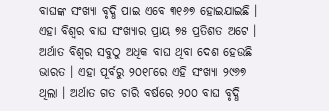ବାଘଙ୍କ ସଂଖ୍ୟା ବୃଦ୍ଧି ପାଇ ଏବେ ୩୧୬୭ ହୋଇଯାଇଛି । ଏହା ବିଶ୍ୱର ବାଘ ସଂଖ୍ୟାର ପ୍ରାୟ ୭୫ ପ୍ରତିଶତ ଅଟେ ।
ଅର୍ଥାତ ବିଶ୍ୱର ସବୁଠୁ ଅଧିକ ବାଘ ଥିବା ଦେଶ ହେଉଛି ଭାରତ । ଏହା ପୂର୍ବରୁ ୨୦୧୮ରେ ଏହି ସଂଖ୍ୟା ୨୯୬୭ ଥିଲା । ଅର୍ଥାତ ଗତ ଚାରି ବର୍ଷରେ ୨୦୦ ବାଘ ବୃଦ୍ଧି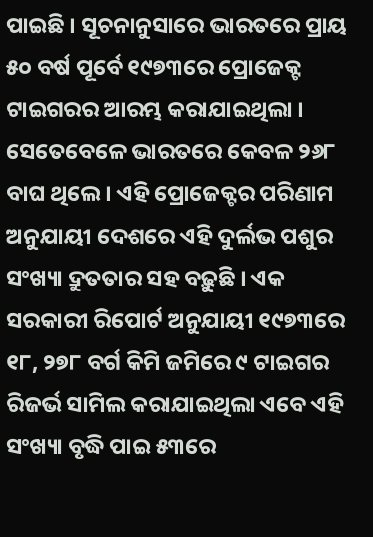ପାଇଛି । ସୂଚନାନୁସାରେ ଭାରତରେ ପ୍ରାୟ ୫୦ ବର୍ଷ ପୂର୍ବେ ୧୯୭୩ରେ ପ୍ରୋଜେକ୍ଟ ଟାଇଗରର ଆରମ୍ଭ କରାଯାଇଥିଲା । ସେତେବେଳେ ଭାରତରେ କେବଳ ୨୬୮ ବାଘ ଥିଲେ । ଏହି ପ୍ରୋଜେକ୍ଟର ପରିଣାମ ଅନୁଯାୟୀ ଦେଶରେ ଏହି ଦୁର୍ଲଭ ପଶୁର ସଂଖ୍ୟା ଦ୍ରୁତତାର ସହ ବଢ଼ୁଛି । ଏକ ସରକାରୀ ରିପୋର୍ଟ ଅନୁଯାୟୀ ୧୯୭୩ରେ ୧୮, ୨୭୮ ବର୍ଗ କିମି ଜମିରେ ୯ ଟାଇଗର ରିଜର୍ଭ ସାମିଲ କରାଯାଇଥିଲା ଏବେ ଏହି ସଂଖ୍ୟା ବୃଦ୍ଧି ପାଇ ୫୩ରେ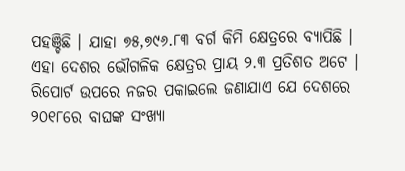ପହଞ୍ଚିଛି । ଯାହା ୭୫,୭୯୬.୮୩ ବର୍ଗ କିମି କ୍ଷେତ୍ରରେ ବ୍ୟାପିଛି ।
ଏହା ଦେଶର ଭୌଗଳିକ କ୍ଷେତ୍ରର ପ୍ରାୟ ୨.୩ ପ୍ରତିଶତ ଅଟେ । ରିପୋର୍ଟ ଉପରେ ନଜର ପକାଇଲେ ଜଣାଯାଏ ଯେ ଦେଶରେ ୨୦୧୮ରେ ବାଘଙ୍କ ସଂଖ୍ୟା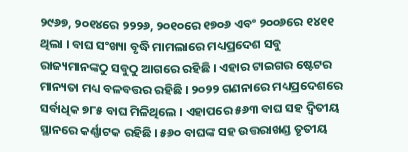୨୯୬୭, ୨୦୧୪ରେ ୨୨୨୬, ୨୦୧୦ରେ ୧୭୦୬ ଏବଂ ୨୦୦୬ରେ ୧୪୧୧ ଥିଲା । ବାଘ ସଂଖ୍ୟା ବୃଦ୍ଧି ମାମଲାରେ ମଧ୍ୟପ୍ରଦେଶ ସବୁ ରାଜ୍ୟମାନଙ୍କଠୁ ସବୁଠୁ ଆଗରେ ରହିଛି । ଏହାର ଟାଇଗର ଷ୍ଟେଟର ମାନ୍ୟତା ମଧ୍ୟ ବଳବତ୍ତର ରହିଛି । ୨୦୨୨ ଗଣନାରେ ମଧ୍ୟପ୍ରଦେଶରେ ସର୍ବାଧିକ ୭୮୫ ବାଘ ମିଳିଥିଲେ । ଏହାପରେ ୫୬୩ ବାଘ ସହ ଦ୍ୱିତୀୟ ସ୍ଥାନରେ କର୍ଣ୍ଣାଟକ ରହିଛି । ୫୬୦ ବାଘଙ୍କ ସହ ଉତ୍ତରାଖଣ୍ଡ ତୃତୀୟ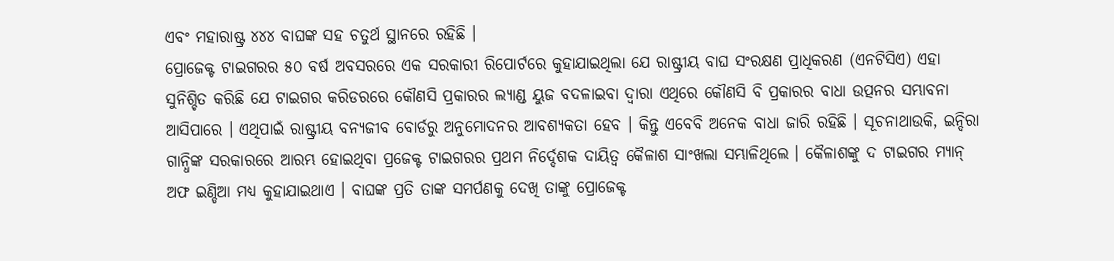ଏବଂ ମହାରାଷ୍ଟ୍ର ୪୪୪ ବାଘଙ୍କ ସହ ଚତୁର୍ଥ ସ୍ଥାନରେ ରହିଛି ।
ପ୍ରୋଜେକ୍ଟ ଟାଇଗରର ୫୦ ବର୍ଷ ଅବସରରେ ଏକ ସରକାରୀ ରିପୋର୍ଟରେ କୁହାଯାଇଥିଲା ଯେ ରାଷ୍ଟ୍ରୀୟ ବାଘ ସଂରକ୍ଷଣ ପ୍ରାଧିକରଣ (ଏନଟିସିଏ) ଏହା ସୁନିଶ୍ଚିତ କରିଛି ଯେ ଟାଇଗର କରିଡରରେ କୌଣସି ପ୍ରକାରର ଲ୍ୟାଣ୍ଡ ୟୁଜ ବଦଳାଇବା ଦ୍ୱାରା ଏଥିରେ କୌଣସି ବି ପ୍ରକାରର ବାଧା ଉତ୍ପନର ସମ୍ଭାବନା ଆସିପାରେ । ଏଥିପାଇଁ ରାଷ୍ଟ୍ରୀୟ ବନ୍ୟଜୀବ ବୋର୍ଡରୁ ଅନୁମୋଦନର ଆବଶ୍ୟକତା ହେବ । କିନ୍ତୁ ଏବେବି ଅନେକ ବାଧା ଜାରି ରହିଛି । ସୂଚନାଥାଉକି, ଇନ୍ଦିରା ଗାନ୍ଧିଙ୍କ ସରକାରରେ ଆରମ୍ଭ ହୋଇଥିବା ପ୍ରଜେକ୍ଟ ଟାଇଗରର ପ୍ରଥମ ନିର୍ଦ୍ଦେଶକ ଦାୟିତ୍ୱ କୈଳାଶ ସାଂଖଲା ସମ୍ଭାଳିଥିଲେ । କୈଳାଶଙ୍କୁ ଦ ଟାଇଗର ମ୍ୟାନ୍ ଅଫ ଇଣ୍ଡିଆ ମଧ୍ୟ କୁହାଯାଇଥାଏ । ବାଘଙ୍କ ପ୍ରତି ତାଙ୍କ ସମର୍ପଣକୁ ଦେଖି ତାଙ୍କୁ ପ୍ରୋଜେକ୍ଟ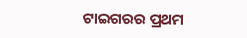ଟାଇଗରର ପ୍ରଥମ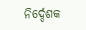ନିର୍ଦ୍ଦେଶକ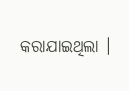କରାଯାଇଥିଲା ।